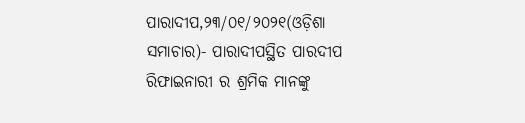ପାରାଦୀପ,୨୩/୦୧/୨୦୨୧(ଓଡ଼ିଶା ସମାଚାର)- ପାରାଦୀପସ୍ଥିତ ପାରଦୀପ ରିଫାଇନାରୀ ର ଶ୍ରମିକ ମାନଙ୍କୁ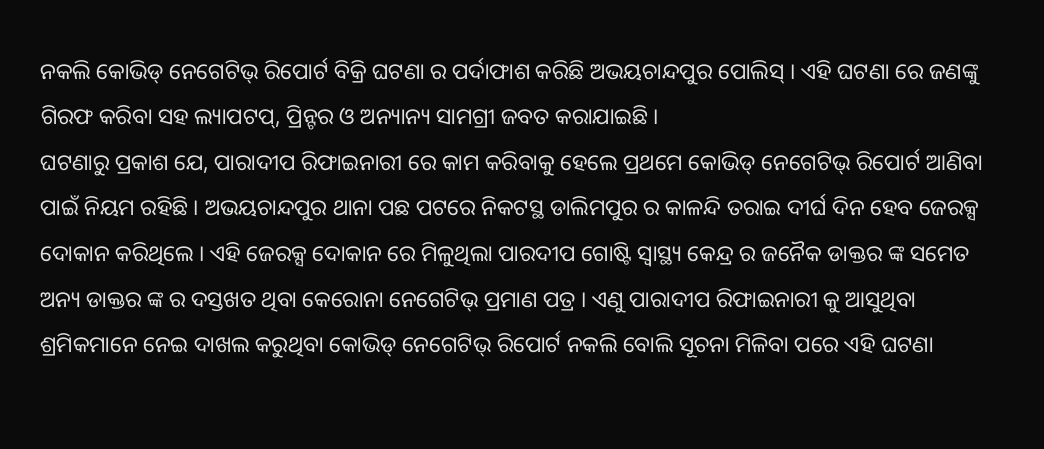ନକଲି କୋଭିଡ୍ ନେଗେଟିଭ୍ ରିପୋର୍ଟ ବିକ୍ରି ଘଟଣା ର ପର୍ଦାଫାଶ କରିଛି ଅଭୟଚାନ୍ଦପୁର ପୋଲିସ୍ । ଏହି ଘଟଣା ରେ ଜଣଙ୍କୁ ଗିରଫ କରିବା ସହ ଲ୍ୟାପଟପ୍, ପ୍ରିନ୍ଟର ଓ ଅନ୍ୟାନ୍ୟ ସାମଗ୍ରୀ ଜବତ କରାଯାଇଛି ।
ଘଟଣାରୁ ପ୍ରକାଶ ଯେ, ପାରାଦୀପ ରିଫାଇନାରୀ ରେ କାମ କରିବାକୁ ହେଲେ ପ୍ରଥମେ କୋଭିଡ୍ ନେଗେଟିଭ୍ ରିପୋର୍ଟ ଆଣିବା ପାଇଁ ନିୟମ ରହିଛି । ଅଭୟଚାନ୍ଦପୁର ଥାନା ପଛ ପଟରେ ନିକଟସ୍ଥ ଡାଲିମପୁର ର କାଳନ୍ଦି ତରାଇ ଦୀର୍ଘ ଦିନ ହେବ ଜେରକ୍ସ ଦୋକାନ କରିଥିଲେ । ଏହି ଜେରକ୍ସ ଦୋକାନ ରେ ମିଳୁଥିଲା ପାରଦୀପ ଗୋଷ୍ଟି ସ୍ୱାସ୍ଥ୍ୟ କେନ୍ଦ୍ର ର ଜନୈକ ଡାକ୍ତର ଙ୍କ ସମେତ ଅନ୍ୟ ଡାକ୍ତର ଙ୍କ ର ଦସ୍ତଖତ ଥିବା କେରୋନା ନେଗେଟିଭ୍ ପ୍ରମାଣ ପତ୍ର । ଏଣୁ ପାରାଦୀପ ରିଫାଇନାରୀ କୁ ଆସୁଥିବା ଶ୍ରମିକମାନେ ନେଇ ଦାଖଲ କରୁଥିବା କୋଭିଡ୍ ନେଗେଟିଭ୍ ରିପୋର୍ଟ ନକଲି ବୋଲି ସୂଚନା ମିଳିବା ପରେ ଏହି ଘଟଣା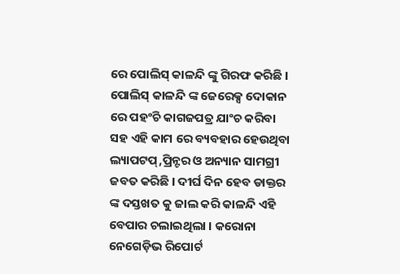ରେ ପୋଲିସ୍ କାଳନ୍ଦି ଙ୍କୁ ଗିରଫ କରିଛି । ପୋଲିସ୍ କାଳନ୍ଦି ଙ୍କ ଜେରେକ୍ସ ଦୋକାନ ରେ ପହଂଚି କାଗଜପତ୍ର ଯାଂଚ କରିବା ସହ ଏହି କାମ ରେ ବ୍ୟବହାର ହେଉଥିବା ଲ୍ୟାପଟପ୍,ପ୍ରିନ୍ଟର ଓ ଅନ୍ୟାନ ସାମଗ୍ରୀ ଜବତ କରିଛି । ଦୀର୍ଘ ଦିନ ହେବ ଡାକ୍ତର ଙ୍କ ଦସ୍ତଖତ କୁ ଜାଲ କରି କାଳନ୍ଦି ଏହି ବେପାର ଚଲାଇଥିଲା । କରୋନା ନେଗେଡ଼ିଭ ରିପୋର୍ଟ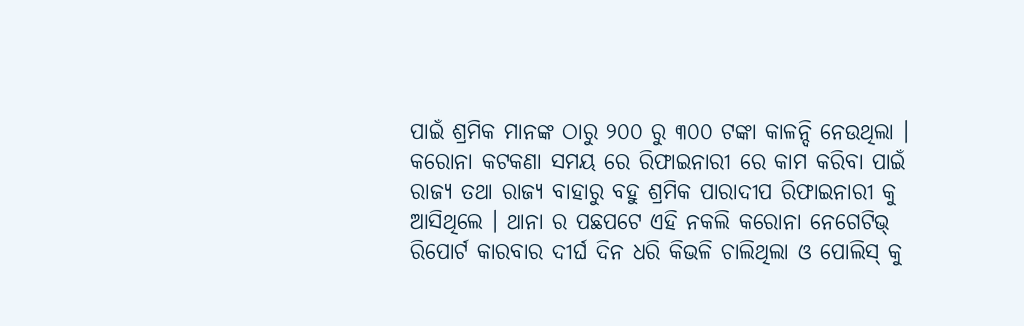ପାଇଁ ଶ୍ରମିକ ମାନଙ୍କ ଠାରୁ ୨୦୦ ରୁ ୩୦୦ ଟଙ୍କା କାଳନ୍ଦି ନେଉଥିଲା । କରୋନା କଟକଣା ସମୟ ରେ ରିଫାଇନାରୀ ରେ କାମ କରିବା ପାଇଁ ରାଜ୍ୟ ତଥା ରାଜ୍ୟ ବାହାରୁ ବହୁ ଶ୍ରମିକ ପାରାଦୀପ ରିଫାଇନାରୀ କୁ ଆସିଥିଲେ । ଥାନା ର ପଛପଟେ ଏହି ନକଲି କରୋନା ନେଗେଟିଭ୍ ରିପୋର୍ଟ କାରବାର ଦୀର୍ଘ ଦିନ ଧରି କିଭଳି ଚାଲିଥିଲା ଓ ପୋଲିସ୍ କୁ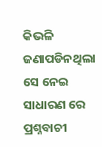କିଭଳି ଜଣାପଡିନଥିଲା ସେ ନେଇ ସାଧାରଣ ରେ ପ୍ରଶ୍ନବାଚୀ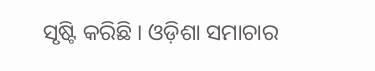ସୃଷ୍ଟି କରିଛି । ଓଡ଼ିଶା ସମାଚାର